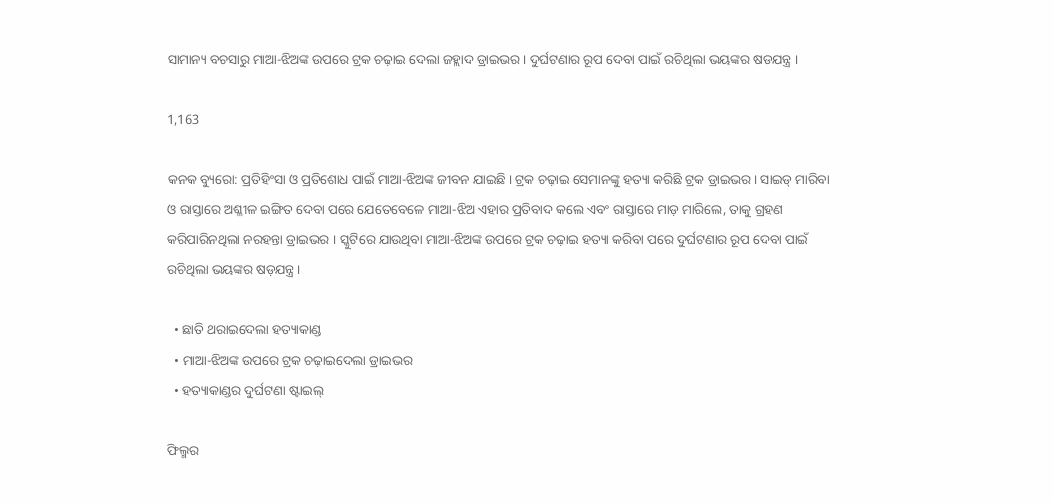ସାମାନ୍ୟ ବଚସାରୁ ମାଆ-ଝିଅଙ୍କ ଉପରେ ଟ୍ରକ ଚଢ଼ାଇ ଦେଲା ଜହ୍ଲାଦ ଡ୍ରାଇଭର । ଦୁର୍ଘଟଣାର ରୂପ ଦେବା ପାଇଁ ରଚିଥିଲା ଭୟଙ୍କର ଷଡଯନ୍ତ୍ର ।

1,163

କନକ ବ୍ୟୁରୋ: ପ୍ରତିହିଂସା ଓ ପ୍ରତିଶୋଧ ପାଇଁ ମାଆ-ଝିଅଙ୍କ ଜୀବନ ଯାଇଛି । ଟ୍ରକ ଚଢ଼ାଇ ସେମାନଙ୍କୁ ହତ୍ୟା କରିଛି ଟ୍ରକ ଡ୍ରାଇଭର । ସାଇଡ୍ ମାରିବା ଓ ରାସ୍ତାରେ ଅଶ୍ଳୀଳ ଇଙ୍ଗିତ ଦେବା ପରେ ଯେତେବେଳେ ମାଆ-ଝିଅ ଏହାର ପ୍ରତିବାଦ କଲେ ଏବଂ ରାସ୍ତାରେ ମାଡ଼ ମାରିଲେ, ତାକୁ ଗ୍ରହଣ କରିପାରିନଥିଲା ନରହନ୍ତା ଡ୍ରାଇଭର । ସ୍କୁଟିରେ ଯାଉଥିବା ମାଆ-ଝିଅଙ୍କ ଉପରେ ଟ୍ରକ ଚଢ଼ାଇ ହତ୍ୟା କରିବା ପରେ ଦୁର୍ଘଟଣାର ରୂପ ଦେବା ପାଇଁ ରଚିଥିଲା ଭୟଙ୍କର ଷଡ଼ଯନ୍ତ୍ର ।

  • ଛାତି ଥରାଇଦେଲା ହତ୍ୟାକାଣ୍ଡ
  • ମାଆ-ଝିଅଙ୍କ ଉପରେ ଟ୍ରକ ଚଢ଼ାଇଦେଲା ଡ୍ରାଇଭର
  • ହତ୍ୟାକାଣ୍ଡର ଦୁର୍ଘଟଣା ଷ୍ଟାଇଲ୍

ଫିଲ୍ମର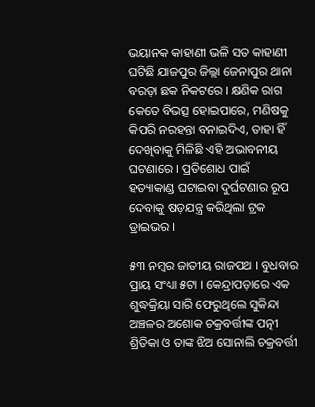ଭୟାନକ କାହାଣୀ ଭଳି ସତ କାହାଣୀ ଘଟିଛି ଯାଜପୁର ଜିଲ୍ଲା ଜେନାପୁର ଥାନା ବରଡ଼ା ଛକ ନିକଟରେ । କ୍ଷଣିକ ରାଗ କେତେ ବିଭତ୍ସ ହୋଇପାରେ, ମଣିଷକୁ କିପରି ନରହନ୍ତା ବନାଇଦିଏ, ତାହା ହିଁ ଦେଖିବାକୁ ମିଳିଛି ଏହି ଅଭାବନୀୟ ଘଟଣାରେ । ପ୍ରତିଶୋଧ ପାଇଁ ହତ୍ୟାକାଣ୍ଡ ଘଟାଇବା ଦୁର୍ଘଟଣାର ରୂପ ଦେବାକୁ ଷଡ଼ଯନ୍ତ୍ର କରିଥିଲା ଟ୍ରକ ଡ୍ରାଇଭର ।

୫୩ ନମ୍ବର ଜାତୀୟ ରାଜପଥ । ବୁଧବାର ପ୍ରାୟ ସଂଧ୍ୟା ୫ଟା । କେନ୍ଦ୍ରାପଡ଼ାରେ ଏକ ଶୁଦ୍ଧକ୍ରିୟା ସାରି ଫେରୁଥିଲେ ସୁକିନ୍ଦା ଅଞ୍ଚଳର ଅଶୋକ ଚକ୍ରବର୍ତ୍ତୀଙ୍କ ପତ୍ନୀ ଶ୍ରିତିକା ଓ ତାଙ୍କ ଝିଅ ସୋନାଲି ଚକ୍ରବର୍ତ୍ତୀ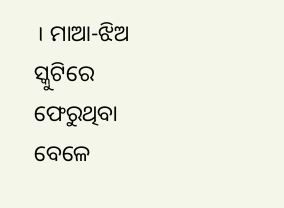। ମାଆ-ଝିଅ ସ୍କୁଟିରେ ଫେରୁଥିବା ବେଳେ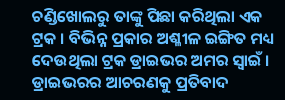ଚଣ୍ଡିଖୋଲରୁ ତାଙ୍କୁ ପିଛା କରିଥିଲା ଏକ ଟ୍ରକ । ବିଭିନ୍ନ ପ୍ରକାର ଅଶ୍ଳୀଳ ଇଙ୍ଗିତ ମଧ୍ୟ ଦେଉଥିଲା ଟ୍ରକ ଡ୍ରାଇଭର ଅମର ସ୍ୱାଇଁ । ଡ୍ରାଇଭରର ଆଚରଣକୁ ପ୍ରତିବାଦ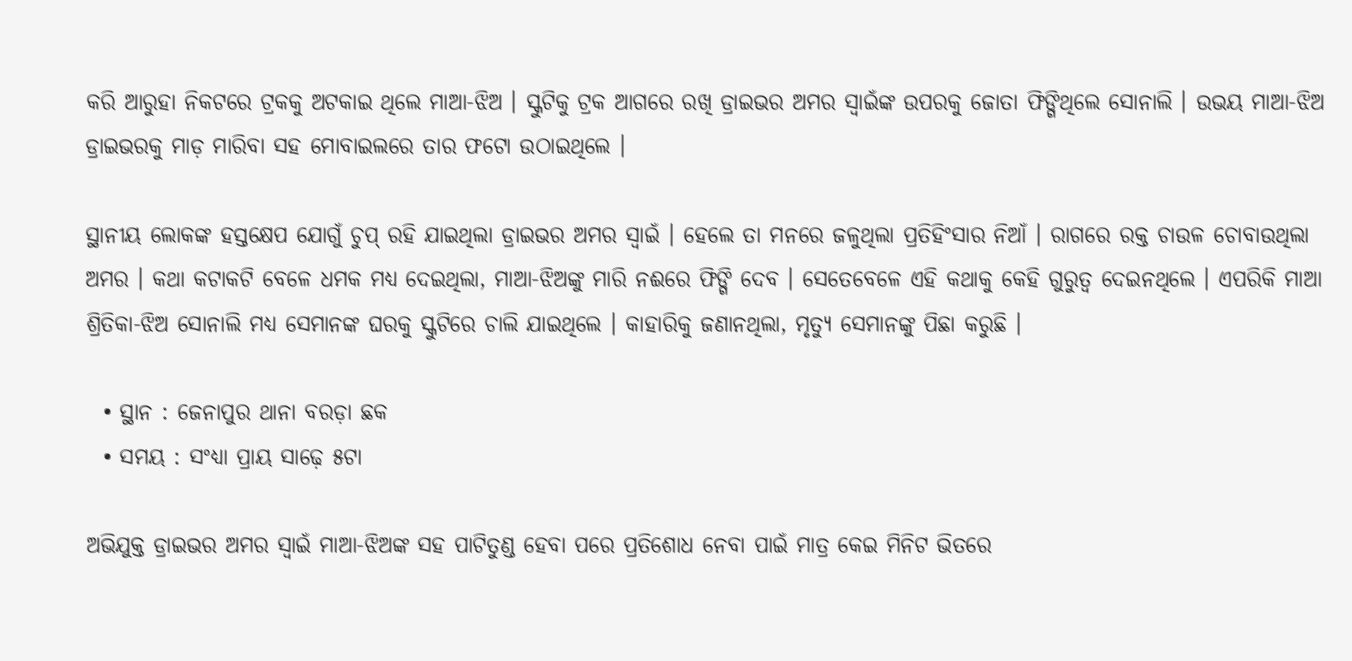କରି ଆରୁହା ନିକଟରେ ଟ୍ରକକୁ ଅଟକାଇ ଥିଲେ ମାଆ-ଝିଅ । ସ୍କୁଟିକୁ ଟ୍ରକ ଆଗରେ ରଖି ଡ୍ରାଇଭର ଅମର ସ୍ୱାଇଁଙ୍କ ଉପରକୁ ଜୋତା ଫିଙ୍ଗିଥିଲେ ସୋନାଲି । ଉଭୟ ମାଆ-ଝିଅ ଡ୍ରାଇଭରକୁ ମାଡ଼ ମାରିବା ସହ ମୋବାଇଲରେ ତାର ଫଟୋ ଉଠାଇଥିଲେ ।

ସ୍ଥାନୀୟ ଲୋକଙ୍କ ହସ୍ତକ୍ଷେପ ଯୋଗୁଁ ଚୁପ୍ ରହି ଯାଇଥିଲା ଡ୍ରାଇଭର ଅମର ସ୍ୱାଇଁ । ହେଲେ ତା ମନରେ ଜଳୁଥିଲା ପ୍ରତିହିଂସାର ନିଆଁ । ରାଗରେ ରକ୍ତ ଚାଉଳ ଚୋବାଉଥିଲା ଅମର । କଥା କଟାକଟି ବେଳେ ଧମକ ମଧ୍ୟ ଦେଇଥିଲା, ମାଆ-ଝିଅଙ୍କୁ ମାରି ନଈରେ ଫିଙ୍ଗି ଦେବ । ସେତେବେଳେ ଏହି କଥାକୁ କେହି ଗୁରୁତ୍ୱ ଦେଇନଥିଲେ । ଏପରିକି ମାଆ ଶ୍ରିତିକା-ଝିଅ ସୋନାଲି ମଧ୍ୟ ସେମାନଙ୍କ ଘରକୁ ସ୍କୁଟିରେ ଚାଲି ଯାଇଥିଲେ । କାହାରିକୁ ଜଣାନଥିଲା, ମୃତ୍ୟୁ ସେମାନଙ୍କୁ ପିଛା କରୁଛି ।

  • ସ୍ଥାନ : ଜେନାପୁର ଥାନା ବରଡ଼ା ଛକ
  • ସମୟ : ସଂଧ୍ୟା ପ୍ରାୟ ସାଢ଼େ ୫ଟା

ଅଭିଯୁକ୍ତ ଡ୍ରାଇଭର ଅମର ସ୍ୱାଇଁ ମାଆ-ଝିଅଙ୍କ ସହ ପାଟିତୁଣ୍ଡ ହେବା ପରେ ପ୍ରତିଶୋଧ ନେବା ପାଇଁ ମାତ୍ର କେଇ ମିନିଟ ଭିତରେ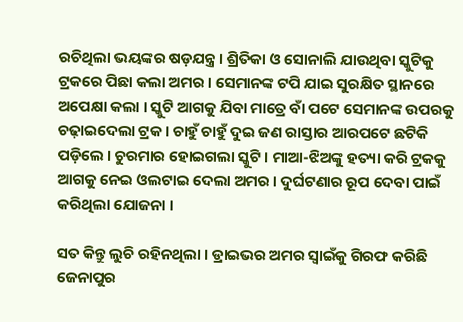ରଚିଥିଲା ଭୟଙ୍କର ଷଡ଼ଯନ୍ତ୍ର । ଶ୍ରିତିକା ଓ ସୋନାଲି ଯାଉଥିବା ସ୍କୁଟିକୁ ଟ୍ରକରେ ପିଛା କଲା ଅମର । ସେମାନଙ୍କ ଟପି ଯାଇ ସୁରକ୍ଷିତ ସ୍ଥାନରେ ଅପେକ୍ଷା କଲା । ସ୍କୁଟି ଆଗକୁ ଯିବା ମାତ୍ରେ ବାଁ ପଟେ ସେମାନଙ୍କ ଉପରକୁ ଚଢ଼ାଇଦେଲା ଟ୍ରକ । ଚାହୁଁ ଚାହୁଁ ଦୁଇ ଜଣ ରାସ୍ତାର ଆରପଟେ ଛଟିକି ପଡ଼ିଲେ । ଚୁରମାର ହୋଇଗଲା ସ୍କୁଟି । ମାଆ-ଝିଅଙ୍କୁ ହତ୍ୟା କରି ଟ୍ରକକୁ ଆଗକୁ ନେଇ ଓଲଟାଇ ଦେଲା ଅମର । ଦୁର୍ଘଟଣାର ରୂପ ଦେବା ପାଇଁ କରିଥିଲା ଯୋଜନା ।

ସତ କିନ୍ତୁ ଲୁଚି ରହିନଥିଲା । ଡ୍ରାଇଭର ଅମର ସ୍ୱାଇଁକୁ ଗିରଫ କରିଛି ଜେନାପୁର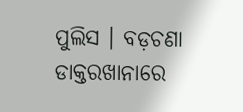ପୁଲିସ । ବଡ଼ଚଣା ଡାକ୍ତରଖାନାରେ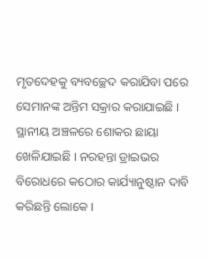ମୃତଦେହକୁ ବ୍ୟବଚ୍ଛେଦ କରାଯିବା ପରେ ସେମାନଙ୍କ ଅନ୍ତିମ ସକ୍ରାର କରାଯାଇଛି । ସ୍ଥାନୀୟ ଅଞ୍ଚଳରେ ଶୋକର ଛାୟା ଖେଳିଯାଇଛି । ନରହନ୍ତା ଡ୍ରାଇଭର ବିରୋଧରେ କଠୋର କାର୍ଯ୍ୟାନୁଷ୍ଠାନ ଦାବି କରିଛନ୍ତି ଲୋକେ ।